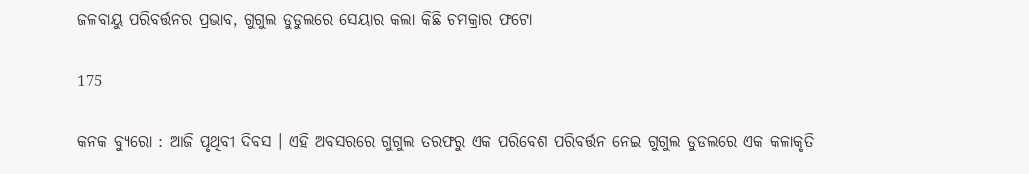ଜଳବାୟୁ ପରିବର୍ତ୍ତନର ପ୍ରଭାବ, ଗୁଗୁଲ ଡୁଡୁଲରେ ସେୟାର କଲା କିଛି ଚମକ୍ରାର ଫଟୋ

175

କନକ ବ୍ୟୁରୋ : ଆଜି ପୃଥିବୀ ଦିବସ । ଏହି ଅବସରରେ ଗୁଗୁଲ ତରଫରୁ ଏକ ପରିବେଶ ପରିବର୍ତ୍ତନ ନେଇ ଗୁଗୁଲ ଡୁଡଲରେ ଏକ କଳାକୃତି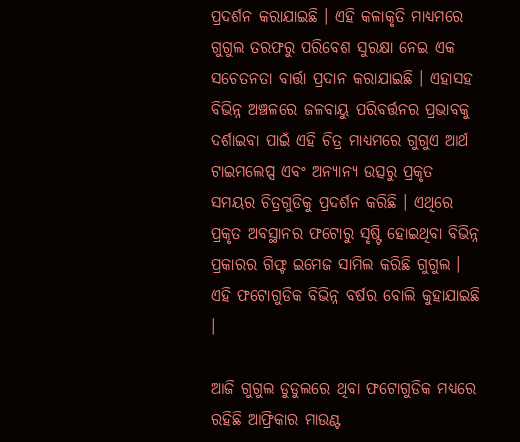ପ୍ରଦର୍ଶନ କରାଯାଇଛି । ଏହି କଳାକୃତି ମାଧ୍ୟମରେ ଗୁଗୁଲ ତରଫରୁ ପରିବେଶ ସୁରକ୍ଷା ନେଇ ଏକ ସଚେତନତା ବାର୍ତ୍ତା ପ୍ରଦାନ କରାଯାଇଛି । ଏହାସହ ବିଭିନ୍ନ ଅଞ୍ଚଳରେ ଜଳବାୟୁ ପରିବର୍ତ୍ତନର ପ୍ରଭାବକୁ ଦର୍ଶାଇବା ପାଇଁ ଏହି ଚିତ୍ର ମାଧ୍ୟମରେ ଗୁଗୁଏ ଆର୍ଥ ଟାଇମଲେପ୍ସ ଏବଂ ଅନ୍ୟାନ୍ୟ ଉତ୍ସରୁ ପ୍ରକୃତ ସମୟର ଚିତ୍ରଗୁଡିକୁ ପ୍ରଦର୍ଶନ କରିଛି । ଏଥିରେ ପ୍ରକୃତ ଅବସ୍ଥାନର ଫଟୋରୁ ସୃଷ୍ଟି ହୋଇଥିବା ବିଭିନ୍ନ ପ୍ରକାରର ଗିଫ୍ଟ ଇମେଜ ସାମିଲ କରିଛି ଗୁଗୁଲ । ଏହି ଫଟୋଗୁଡିକ ବିଭିନ୍ନ ବର୍ଷର ବୋଲି କୁହାଯାଇଛି ।

ଆଜି ଗୁଗୁଲ ଡୁଡୁଲରେ ଥିବା ଫଟୋଗୁଡିକ ମଧ୍ୟରେ ରହିଛି ଆଫ୍ରିକାର ମାଉଣ୍ଟ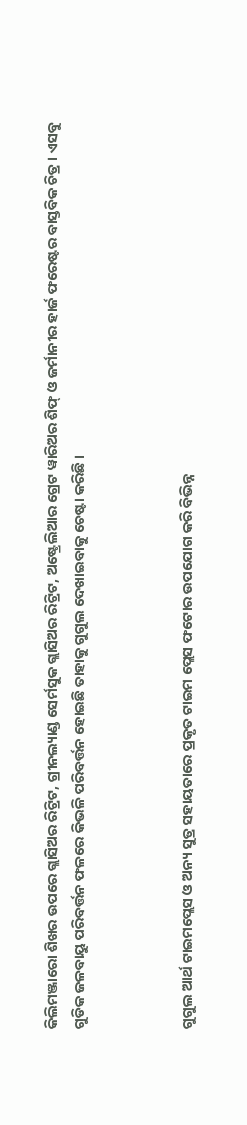କିଲିମଞ୍ଜାରୋ ଶିଖର ଉପରେ ଗ୍ଲାସିଅର ରିଟ୍ରିଟ, ଗ୍ରୀନଲ୍ୟାଣ୍ଡ ସେର୍ମସୁକ ଗ୍ଲାସିଅର ରିଟ୍ରିଟ, ଅଷ୍ଟ୍ରେଲିଆର ଗ୍ରେଟ ୱାରିଅର ଶିଫ୍ ଓ ଜର୍ମାନୀର ହାର୍ଜ ଫରେଷ୍ଟର ବାସ୍ତବିକ ଚିତ୍ର । ଏସବୁ ଗୁଡିକ ଜଳବାୟୁ ପରିବର୍ତ୍ତନ ଫଳରେ କିଭଳି ପରିବର୍ତ୍ତନ ହୋଇଛି ତାହାକୁ ଗୁଗୁଲ ଦେଖାଇବାକୁ ଚେଷ୍ଟା କରିଛି ।



ଗୁଗୁଲ ଆର୍ଥ ଟାଇମପ୍ଲେସ ଓ ଅନ୍ୟ ସୁତ୍ର ସହାୟତାରେ ପ୍ରକୃତ ଟାଇମ ପ୍ଲେସ ଫଟୋର ଉପଯୋଗ କରି ବିଭିନ୍ନ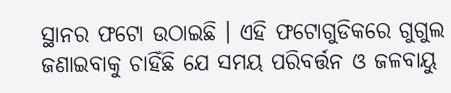ସ୍ଥାନର ଫଟୋ ଉଠାଇଛି । ଏହି ଫଟୋଗୁଡିକରେ ଗୁଗୁଲ ଜଣାଇବାକୁ ଚାହିଁଛି ଯେ ସମୟ ପରିବର୍ତ୍ତନ ଓ ଜଳବାୟୁ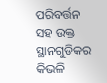ପରିବର୍ତ୍ତନ ସହ ଉକ୍ତ ସ୍ଥାନଗୁଡିକର କିଭଳି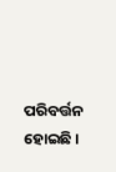ପରିବର୍ତ୍ତନ ହୋଇଛି ।